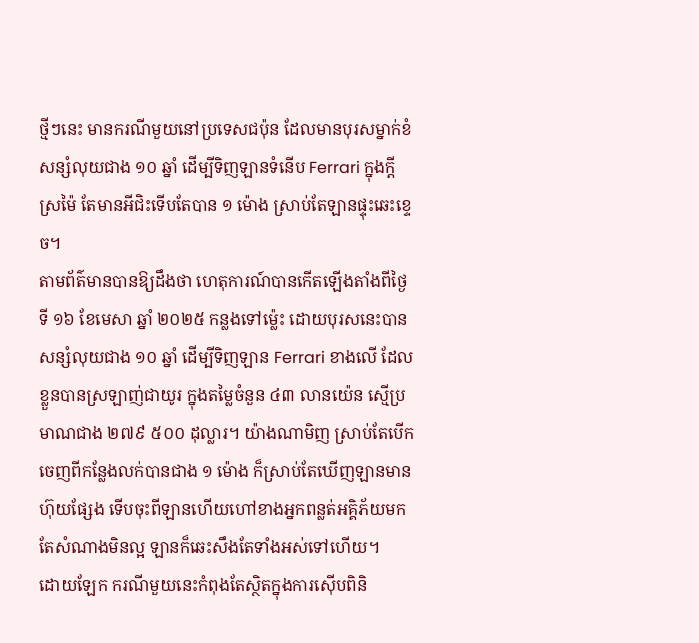ថ្មីៗនេះ មានករណីមួយនៅប្រទេសជប៉ុន ដែលមានបុរសម្នាក់ខំសន្សំលុយជាង ១០ ឆ្នាំ ដើម្បីទិញឡានទំនើប Ferrari ក្នុងក្តីស្រម៉ៃ តែមានអីជិះទើបតែបាន ១ ម៉ោង ស្រាប់តែឡានផ្ទុះឆេះខ្ទេច។
តាមព័ត៌មានបានឱ្យដឹងថា ហេតុការណ៍បានកើតឡើងតាំងពីថ្ងៃទី ១៦ ខែមេសា ឆ្នាំ ២០២៥ កន្លងទៅម្ល៉េះ ដោយបុរសនេះបានសន្សំលុយជាង ១០ ឆ្នាំ ដើម្បីទិញឡាន Ferrari ខាងលើ ដែលខ្លួនបានស្រឡាញ់ជាយូរ ក្នុងតម្លៃចំនួន ៤៣ លានយ៉េន ស្មើប្រមាណជាង ២៧៩ ៥០០ ដុល្លារ។ យ៉ាងណាមិញ ស្រាប់តែបើកចេញពីកន្លែងលក់បានជាង ១ ម៉ោង ក៏ស្រាប់តែឃើញឡានមានហ៊ុយផ្សែង ទើបចុះពីឡានហើយហៅខាងអ្នកពន្លត់អគ្គិភ័យមក តែសំណាងមិនល្អ ឡានក៏ឆេះសឹងតែទាំងអស់ទៅហើយ។
ដោយឡែក ករណីមួយនេះកំពុងតែស្ថិតក្នុងការស៊ើបពិនិ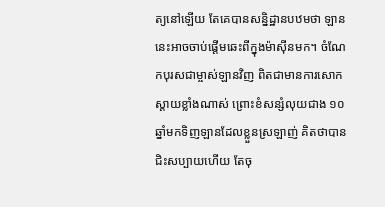ត្យនៅឡើយ តែគេបានសន្និដ្ឋានបឋមថា ឡាននេះអាចចាប់ផ្តើមឆេះពីក្នុងម៉ាស៊ីនមក។ ចំណែកបុរសជាម្ចាស់ឡានវិញ ពិតជាមានការសោកស្តាយខ្លាំងណាស់ ព្រោះខំសន្សំលុយជាង ១០ ឆ្នាំមកទិញឡានដែលខ្លួនស្រឡាញ់ គិតថាបានជិះសប្បាយហើយ តែចុ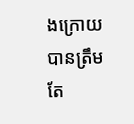ងក្រោយបានត្រឹមតែ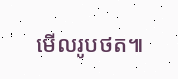មើលរូបថត៕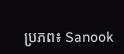ប្រភព៖ Sanook